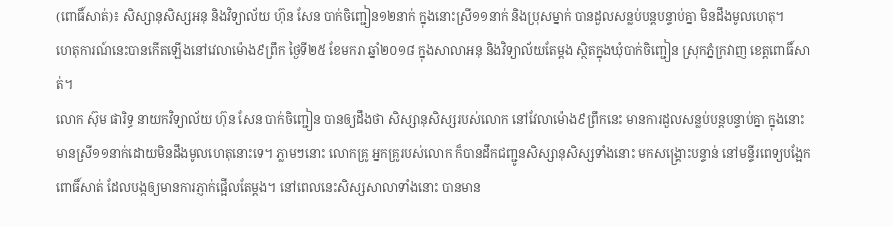(ពោធិ៍សាត់)៖ សិស្សានុសិស្សអនុ និងវិទ្យាល័យ ហ៊ុន សែន បាក់ចិញ្ជៀន១២នាក់ ក្នុងនោះស្រី១១នាក់ និងប្រុសម្នាក់ បានដួលសន្លប់បន្តបន្ទាប់គ្នា មិនដឹងមូលហេតុ។
ហេតុការណ៍នេះបានកើតឡើងនៅវេលាម៉ោង៩ព្រឹក ថ្ងៃទី២៥ ខែមករា ឆ្នាំ២០១៨ ក្នុងសាលាអនុ និងវិទ្យាល័យតែម្តង ស្ថិតក្នុងឃុំបាក់ចិញ្ជៀន ស្រុកភ្នំក្រវាញ ខេត្តពោធិ៍សាត់។
លោក ស៊ុម ផារិទ្ធ នាយកវិទ្យាល័យ ហ៊ុន សែន បាក់ចិញ្ជៀន បានឲ្យដឹងថា សិស្សានុសិស្សរបស់លោក នៅវែលាម៉ោង៩ព្រឹកនេះ មានការដួលសន្លប់បន្តបន្ទាប់គ្នា ក្នុងនោះមានស្រី១១នាក់ដោយមិនដឹងមូលហេតុនោះទេ។ ភ្លាមៗនោះ លោកគ្រូ អ្នកគ្រូរបស់លោក ក៏បានដឹកជញ្ជូនសិស្សានុសិស្សទាំងនោះ មកសង្គ្រោះបន្ទាន់ នៅមន្ទីរពេទ្យបង្អែកពោធិ៍សាត់ ដែលបង្កឲ្យមានការភ្ញាក់ផ្អើលតែម្តង។ នៅពេលនេះសិស្សសាលាទាំងនោះ បានមាន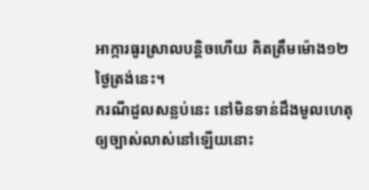អាក្ការធូរស្រាលបន្តិចហើយ គិតត្រឹមម៉ោង១២ថ្ងៃត្រង់នេះ។
ករណីដួលសន្លប់នេះ នៅមិនទាន់ដឹងមូលហេតុឲ្យច្បាស់លាស់នៅឡើយនោះ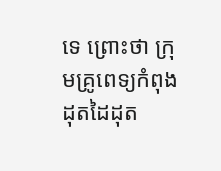ទេ ព្រោះថា ក្រុមគ្រូពេទ្យកំពុងដុតដៃដុត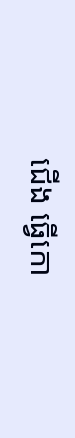ជើង ធ្វើកោ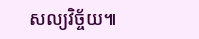សល្យវិច្ច័យ៕